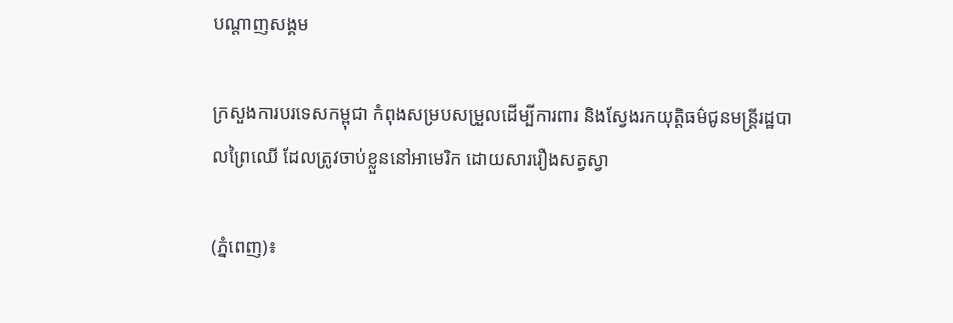បណ្តាញសង្គម

ក្រសួងការបរទេសកម្ពុជា កំពុងសម្របសម្រួលដើម្បីការពារ និងស្វែងរកយុត្តិធម៌ជូនមន្រ្តីរដ្ឋបាលព្រៃឈើ ដែលត្រូវចាប់ខ្លួននៅអាមេរិក ដោយសាររឿងសត្វស្វា

(ភ្នំពេញ)៖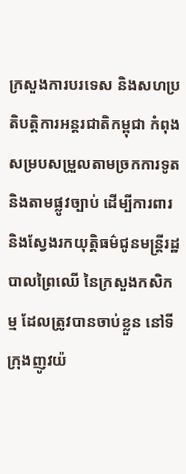ក្រសួងការបរទេស និងសហប្រតិបត្តិការអន្តរជាតិកម្ពុជា កំពុងសម្របសម្រួលតាមច្រកការទូត និងតាមផ្លូវច្បាប់ ដើម្បីការពារ និងស្វែងរកយុត្តិធម៌ជូនមន្រ្តីរដ្ឋបាលព្រៃឈើ នៃក្រសួងកសិកម្ម ដែលត្រូវបានចាប់ខ្លួន នៅទីក្រុងញូវយ៉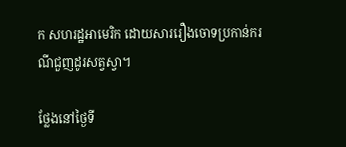ក សហរដ្ឋអាមេរិក ដោយសាររឿងចោទប្រកាន់ករណីជួញដូរសត្វស្វា។

ថ្លែងនៅថ្ងៃទី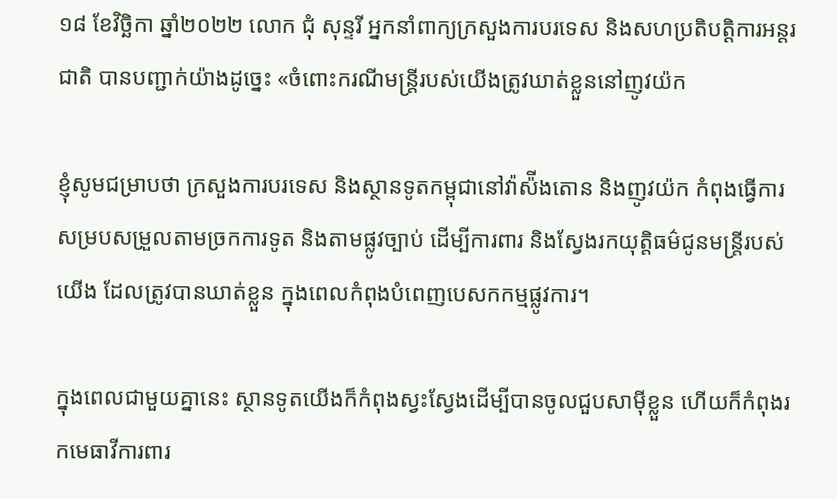១៨ ខែវិច្ឆិកា ឆ្នាំ២០២២ លោក ជុំ សុន្ទរី អ្នកនាំពាក្យក្រសួងការបរទេស និងសហប្រតិបត្តិការអន្តរជាតិ បានបញ្ជាក់យ៉ាងដូច្នេះ «ចំពោះករណីមន្រ្តីរបស់យើងត្រូវឃាត់ខ្លួននៅញូវយ៉ក

ខ្ញុំសូមជម្រាបថា ក្រសួងការបរទេស និងស្ថានទូតកម្ពុជានៅវ៉ាស៉ីងតោន និងញូវយ៉ក កំពុងធ្វើការសម្របសម្រួលតាមច្រកការទូត និងតាមផ្លូវច្បាប់ ដើម្បីការពារ និងស្វែងរកយុត្តិធម៌ជូនមន្រ្តីរបស់យើង ដែលត្រូវបានឃាត់ខ្លួន ក្នុងពេលកំពុងបំពេញបេសកកម្មផ្លូវការ។

ក្នុងពេលជាមួយគ្នានេះ ស្ថានទូតយើងក៏កំពុងស្វះស្វែងដើម្បីបានចូលជួបសាម៉ីខ្លួន ហើយក៏កំពុងរកមេធាវីការពារ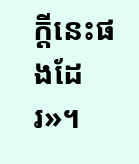ក្តីនេះផងដែរ»។